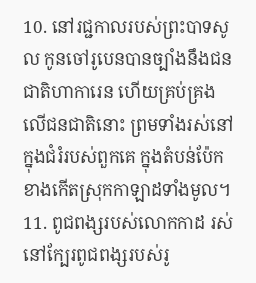10. នៅរជ្ជកាលរបស់ព្រះបាទសូល កូនចៅរូបេនបានច្បាំងនឹងជនជាតិហាការេន ហើយគ្រប់គ្រងលើជនជាតិនោះ ព្រមទាំងរស់នៅក្នុងជំរំរបស់ពួកគេ ក្នុងតំបន់ប៉ែកខាងកើតស្រុកកាឡាដទាំងមូល។
11. ពូជពង្សរបស់លោកកាដ រស់នៅក្បែរពូជពង្សរបស់រូ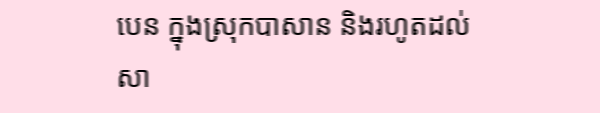បេន ក្នុងស្រុកបាសាន និងរហូតដល់សា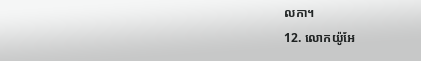លកា។
12. លោកយ៉ូអែ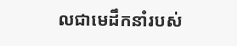លជាមេដឹកនាំរបស់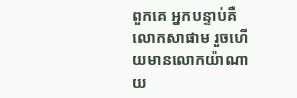ពួកគេ អ្នកបន្ទាប់គឺលោកសាផាម រួចហើយមានលោកយ៉ាណាយ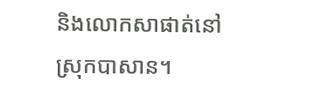និងលោកសាផាត់នៅស្រុកបាសាន។